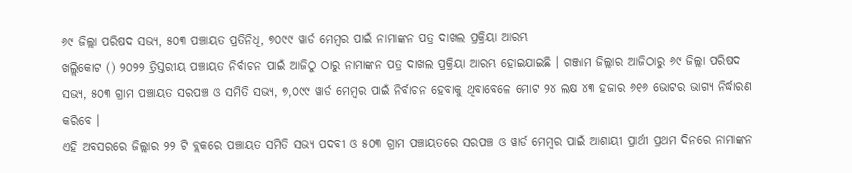୬୯ ଜିଲ୍ଲା ପରିଷଦ ସଭ୍ୟ, ୫୦୩ ପଞ୍ଚାୟତ ପ୍ରତିନିଧି, ୭୦୯୯ ୱାର୍ଡ ମେମ୍ବର ପାଇଁ ନାମାଙ୍କନ ପତ୍ର ଦାଖଲ ପ୍ରକ୍ରିୟା ଆରମ୍ଭ
ଖଲ୍ଲିକୋଟ () ୨୦୨୨ ତ୍ରିସ୍ତରୀୟ ପଞ୍ଚାୟତ ନିର୍ବାଚନ ପାଇଁ ଆଜିଠୁ ଠାରୁ ନାମାଙ୍କନ ପତ୍ର ଦାଖଲ ପ୍ରକ୍ରିୟା ଆରମ୍ଭ ହୋଇଯାଇଛି । ଗଞ୍ଜାମ ଜିଲ୍ଲାର ଆଜିଠାରୁ ୬୯ ଜିଲ୍ଲା ପରିଷଦ ସଭ୍ୟ, ୫୦୩ ଗ୍ରାମ ପଞ୍ଚାୟତ ସରପଞ୍ଚ ଓ ସମିତି ସଭ୍ୟ, ୭,୦୯୯ ୱାର୍ଡ ମେମ୍ବର ପାଇଁ ନିର୍ବାଚନ ହେବାକୁ ଥିବାବେଳେ ମୋଟ ୨୪ ଲକ୍ଷ ୪୩ ହଜାର ୬୧୬ ଭୋଟର ଭାଗ୍ୟ ନିର୍ଦ୍ଧାରଣ କରିବେ ।
ଏହି ଅବସରରେ ଜିଲ୍ଲାର ୨୨ ଟି ବ୍ଲକରେ ପଞ୍ଚାୟତ ସମିତି ସଭ୍ୟ ପଦବୀ ଓ ୫୦୩ ଗ୍ରାମ ପଞ୍ଚାୟତରେ ସରପଞ୍ଚ ଓ ୱାର୍ଡ ମେମ୍ବର ପାଇଁ ଆଶାୟୀ ପ୍ରାର୍ଥୀ ପ୍ରଥମ ଦିନରେ ନାମାଙ୍କନ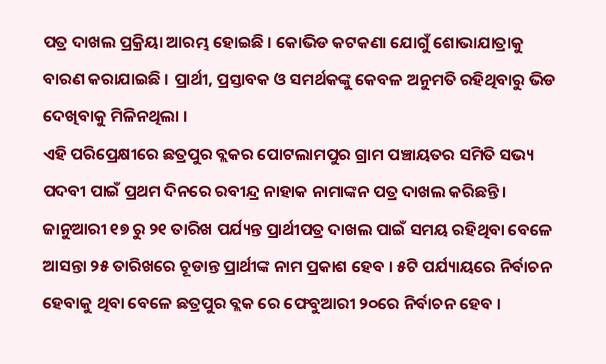ପତ୍ର ଦାଖଲ ପ୍ରକ୍ରିୟା ଆରମ୍ଭ ହୋଇଛି । କୋଭିଡ କଟକଣା ଯୋଗୁଁ ଶୋଭାଯାତ୍ରାକୁ ବାରଣ କରାଯାଇଛି । ପ୍ରାର୍ଥୀ, ପ୍ରସ୍ତାବକ ଓ ସମର୍ଥକଙ୍କୁ କେବଳ ଅନୁମତି ରହିଥିବାରୁ ଭିଡ ଦେଖିବାକୁ ମିଳିନଥିଲା ।
ଏହି ପରିପ୍ରେକ୍ଷୀରେ ଛତ୍ରପୁର ବ୍ଲକର ପୋଟଲାମପୁର ଗ୍ରାମ ପଞ୍ଚାୟତର ସମିତି ସଭ୍ୟ ପଦବୀ ପାଇଁ ପ୍ରଥମ ଦିନରେ ରବୀନ୍ଦ୍ର ନାହାକ ନାମାଙ୍କନ ପତ୍ର ଦାଖଲ କରିଛନ୍ତି । ଜାନୁଆରୀ ୧୭ ରୁ ୨୧ ତାରିଖ ପର୍ଯ୍ୟନ୍ତ ପ୍ରାର୍ଥୀପତ୍ର ଦାଖଲ ପାଇଁ ସମୟ ରହିଥିବା ବେଳେ ଆସନ୍ତା ୨୫ ତାରିଖରେ ଚୂଡାନ୍ତ ପ୍ରାର୍ଥୀଙ୍କ ନାମ ପ୍ରକାଶ ହେବ । ୫ଟି ପର୍ଯ୍ୟାୟରେ ନିର୍ବାଚନ ହେବାକୁ ଥିବା ବେଳେ ଛତ୍ରପୁର ବ୍ଲକ ରେ ଫେବୁଆରୀ ୨୦ରେ ନିର୍ବାଚନ ହେବ ।